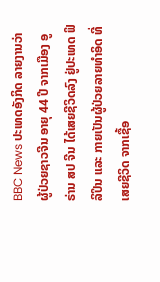BBC News ປະເທດອັງກິດ ລາຍງານວ່າ ຜູ້ປ່ວຍຊາວຈີນ ອາຍຸ 44 ປີ ຈາກເມືອງ ອູຣ່ານ ສປ ຈີນ ໄດ້ເສຍຊີວິດລົງ ຢູ່ປະເທດ ຟິລິປິນ ແລະ ກາຍເປັນຜູ້ປ່ວຍລາຍທໍາອິດ ທີ່ເສຍຊີວິດ ຈາກເຊື້ອ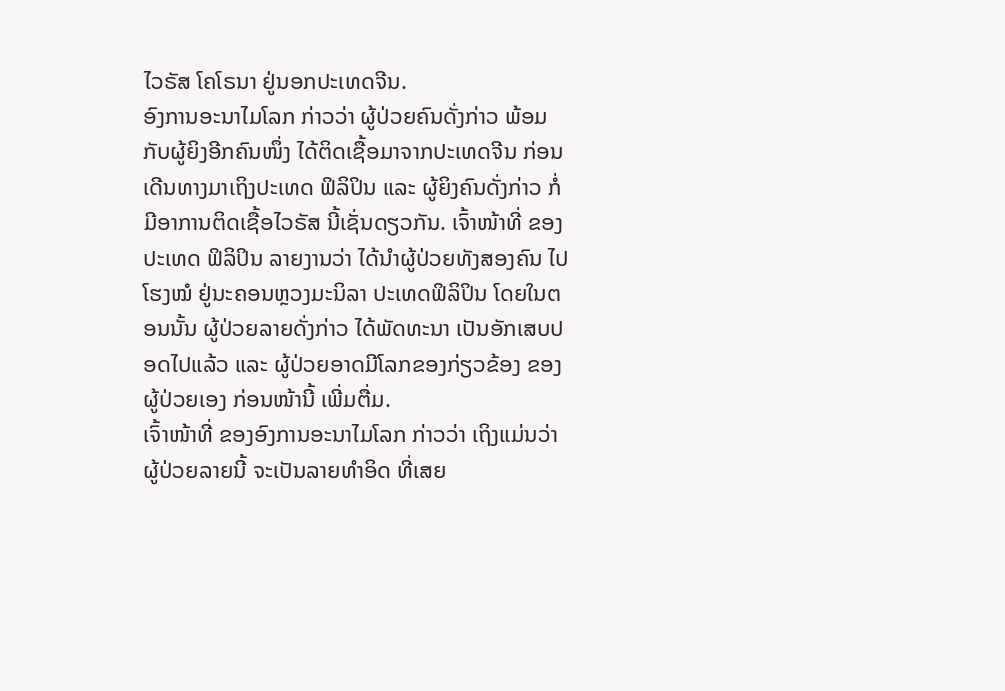ໄວຣັສ ໂຄໂຣນາ ຢູ່ນອກປະເທດຈີນ.
ອົງການອະນາໄມໂລກ ກ່າວວ່າ ຜູ້ປ່ວຍຄົນດັ່ງກ່າວ ພ້ອມກັບຜູ້ຍິງອີກຄົນໜຶ່ງ ໄດ້ຕິດເຊື້ອມາຈາກປະເທດຈີນ ກ່ອນເດີນທາງມາເຖິງປະເທດ ຟິລິປິນ ແລະ ຜູ້ຍິງຄົນດັ່ງກ່າວ ກໍ່ມີອາການຕິດເຊື້ອໄວຣັສ ນີ້ເຊັ່ນດຽວກັນ. ເຈົ້າໜ້າທີ່ ຂອງປະເທດ ຟິລິປິນ ລາຍງານວ່າ ໄດ້ນໍາຜູ້ປ່ວຍທັງສອງຄົນ ໄປໂຮງໝໍ ຢູ່ນະຄອນຫຼວງມະນິລາ ປະເທດຟິລິປິນ ໂດຍໃນຕອນນັ້ນ ຜູ້ປ່ວຍລາຍດັ່ງກ່າວ ໄດ້ພັດທະນາ ເປັນອັກເສບປອດໄປແລ້ວ ແລະ ຜູ້ປ່ວຍອາດມີໂລກຂອງກ່ຽວຂ້ອງ ຂອງຜູ້ປ່ວຍເອງ ກ່ອນໜ້ານີ້ ເພີ່ມຕື່ມ.
ເຈົ້າໜ້າທີ່ ຂອງອົງການອະນາໄມໂລກ ກ່າວວ່າ ເຖິງແມ່ນວ່າ ຜູ້ປ່ວຍລາຍນີ້ ຈະເປັນລາຍທໍາອິດ ທີ່ເສຍ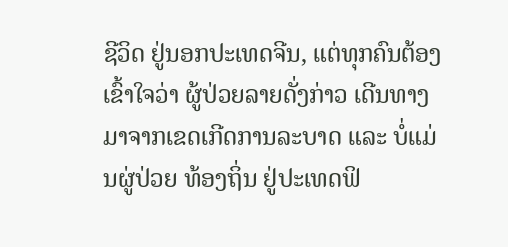ຊີວິດ ຢູ່ນອກປະເທດຈີນ, ແຕ່ທຸກຄົນຕ້ອງເຂົ້າໃຈວ່າ ຜູ້ປ່ວຍລາຍດັ່ງກ່າວ ເດີນທາງມາຈາກເຂດເກີດການລະບາດ ແລະ ບໍ່ແມ່ນຜູ່ປ່ວຍ ທ້ອງຖິ່ນ ຢູ່ປະເທດຟິ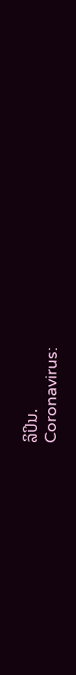ລິປິນ.
Coronavirus: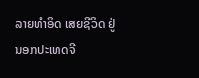ລາຍທໍາອິດ ເສຍຊີວິດ ຢູ່ນອກປະເທດຈີ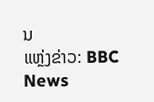ນ
ແຫຼ່ງຂ່າວ: BBC News